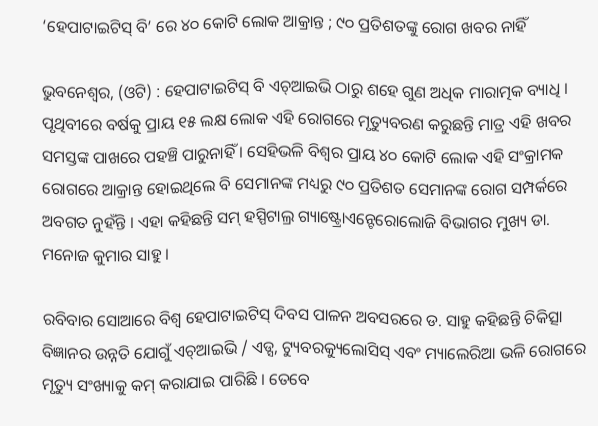‘ହେପାଟାଇଟିସ୍ ବି’ ରେ ୪୦ କୋଟି ଲୋକ ଆକ୍ରାନ୍ତ ; ୯୦ ପ୍ରତିଶତଙ୍କୁ ରୋଗ ଖବର ନାହିଁ

ଭୁବନେଶ୍ୱର, (ଓଟି) : ହେପାଟାଇଟିସ୍ ବି ଏଚ୍ଆଇଭି ଠାରୁ ଶହେ ଗୁଣ ଅଧିକ ମାରାତ୍ମକ ବ୍ୟାଧି । ପୃଥିବୀରେ ବର୍ଷକୁ ପ୍ରାୟ ୧୫ ଲକ୍ଷ ଲୋକ ଏହି ରୋଗରେ ମୃତ୍ୟୁବରଣ କରୁଛନ୍ତି ମାତ୍ର ଏହି ଖବର ସମସ୍ତଙ୍କ ପାଖରେ ପହଞ୍ଚି ପାରୁନାହିଁ । ସେହିଭଳି ବିଶ୍ୱର ପ୍ରାୟ ୪୦ କୋଟି ଲୋକ ଏହି ସଂକ୍ରାମକ ରୋଗରେ ଆକ୍ରାନ୍ତ ହୋଇଥିଲେ ବି ସେମାନଙ୍କ ମଧ୍ୟରୁ ୯୦ ପ୍ରତିଶତ ସେମାନଙ୍କ ରୋଗ ସମ୍ପର୍କରେ ଅବଗତ ନୁହଁନ୍ତି । ଏହା କହିଛନ୍ତି ସମ୍ ହସ୍ପିଟାଲ୍ର ଗ୍ୟାଷ୍ଟ୍ରୋଏନ୍ଟେରୋଲୋଜି ବିଭାଗର ମୁଖ୍ୟ ଡା. ମନୋଜ କୁମାର ସାହୁ ।

ରବିବାର ସୋଆରେ ବିଶ୍ୱ ହେପାଟାଇଟିସ୍ ଦିବସ ପାଳନ ଅବସରରେ ଡ. ସାହୁ କହିଛନ୍ତି ଚିକିତ୍ସା ବିଜ୍ଞାନର ଉନ୍ନତି ଯୋଗୁଁ ଏଚ୍ଆଇଭି / ଏଡ୍ସ, ଟ୍ୟୁବରକ୍ୟୁଲୋସିସ୍ ଏବଂ ମ୍ୟାଲେରିଆ ଭଳି ରୋଗରେ ମୃତ୍ୟୁ ସଂଖ୍ୟାକୁ କମ୍ କରାଯାଇ ପାରିଛି । ତେବେ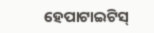ହେପାଟାଇଟିସ୍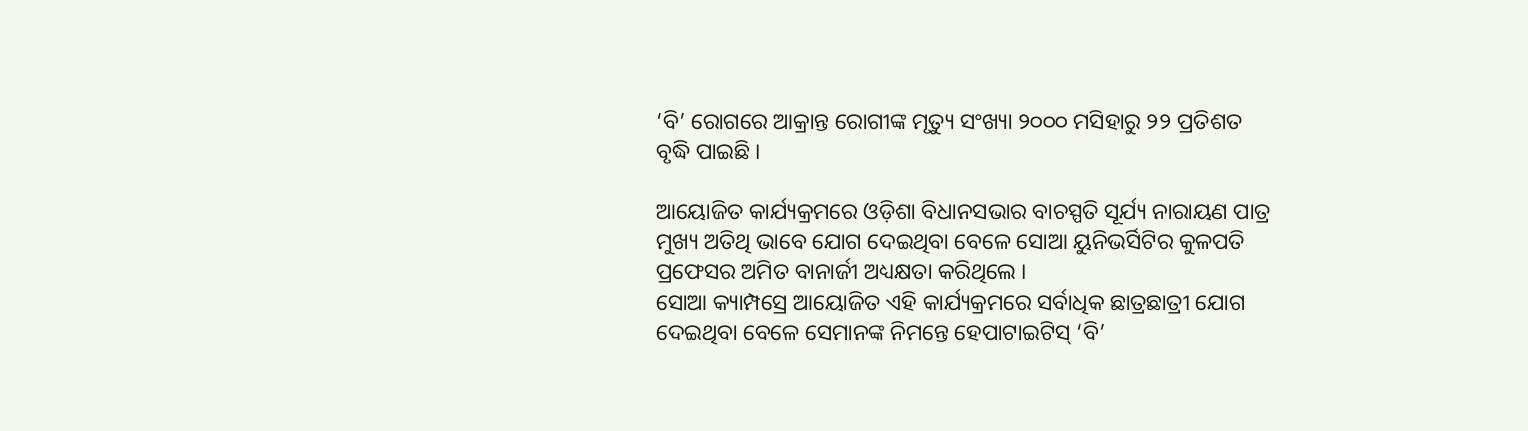‘ବି’ ରୋଗରେ ଆକ୍ରାନ୍ତ ରୋଗୀଙ୍କ ମୃତ୍ୟୁ ସଂଖ୍ୟା ୨୦୦୦ ମସିହାରୁ ୨୨ ପ୍ରତିଶତ ବୃଦ୍ଧି ପାଇଛି ।

ଆୟୋଜିତ କାର୍ଯ୍ୟକ୍ରମରେ ଓଡ଼ିଶା ବିଧାନସଭାର ବାଚସ୍ପତି ସୂର୍ଯ୍ୟ ନାରାୟଣ ପାତ୍ର ମୁଖ୍ୟ ଅତିଥି ଭାବେ ଯୋଗ ଦେଇଥିବା ବେଳେ ସୋଆ ୟୁନିଭର୍ସିଟିର କୁଳପତି ପ୍ରଫେସର ଅମିତ ବାନାର୍ଜୀ ଅଧ୍ୟକ୍ଷତା କରିଥିଲେ ।
ସୋଆ କ୍ୟାମ୍ପସ୍ରେ ଆୟୋଜିତ ଏହି କାର୍ଯ୍ୟକ୍ରମରେ ସର୍ବାଧିକ ଛାତ୍ରଛାତ୍ରୀ ଯୋଗ ଦେଇଥିବା ବେଳେ ସେମାନଙ୍କ ନିମନ୍ତେ ହେପାଟାଇଟିସ୍ ‘ବି’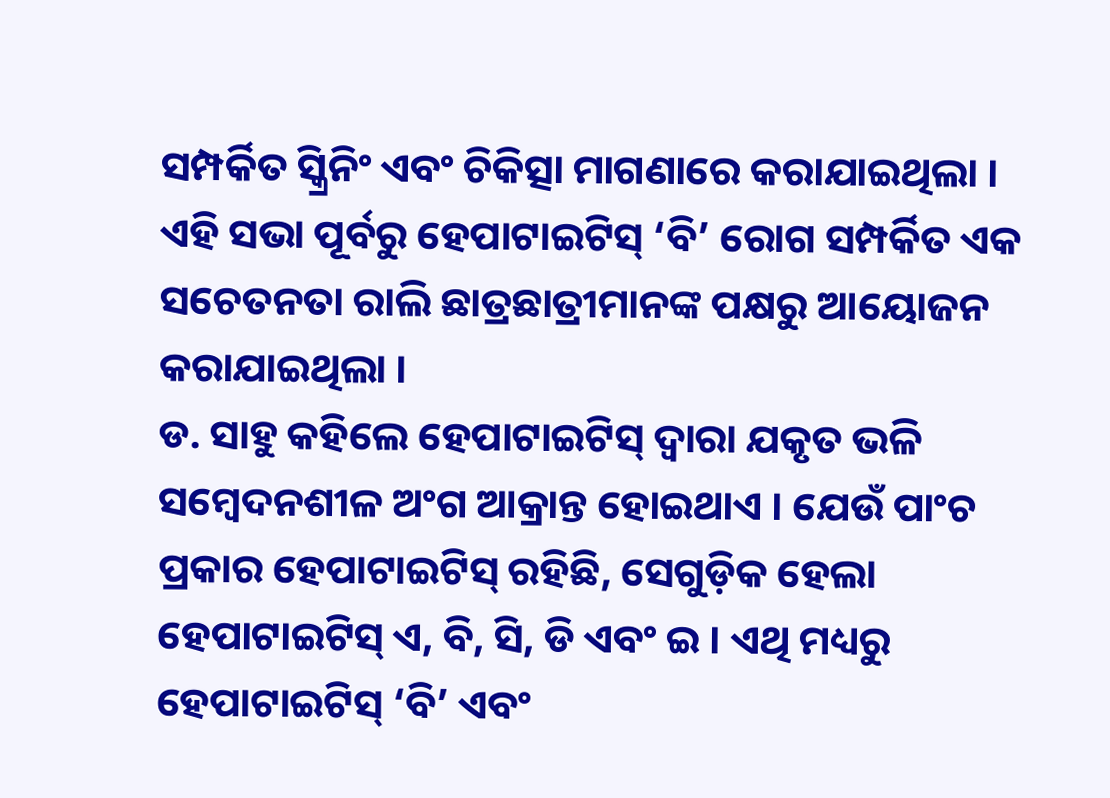ସମ୍ପର୍କିତ ସ୍କ୍ରିନିଂ ଏବଂ ଚିକିତ୍ସା ମାଗଣାରେ କରାଯାଇଥିଲା । ଏହି ସଭା ପୂର୍ବରୁ ହେପାଟାଇଟିସ୍ ‘ବି’ ରୋଗ ସମ୍ପର୍କିତ ଏକ ସଚେତନତା ରାଲି ଛାତ୍ରଛାତ୍ରୀମାନଙ୍କ ପକ୍ଷରୁ ଆୟୋଜନ କରାଯାଇଥିଲା ।
ଡ. ସାହୁ କହିଲେ ହେପାଟାଇଟିସ୍ ଦ୍ୱାରା ଯକୃତ ଭଳି ସମ୍ବେଦନଶୀଳ ଅଂଗ ଆକ୍ରାନ୍ତ ହୋଇଥାଏ । ଯେଉଁ ପାଂଚ ପ୍ରକାର ହେପାଟାଇଟିସ୍ ରହିଛି, ସେଗୁଡ଼ିକ ହେଲା ହେପାଟାଇଟିସ୍ ଏ, ବି, ସି, ଡି ଏବଂ ଇ । ଏଥି ମଧ୍ୟରୁ ହେପାଟାଇଟିସ୍ ‘ବି’ ଏବଂ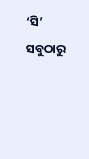‘ସି’ ସବୁଠାରୁ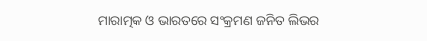ମାରାତ୍ମକ ଓ ଭାରତରେ ସଂକ୍ରମଣ ଜନିତ ଲିଭର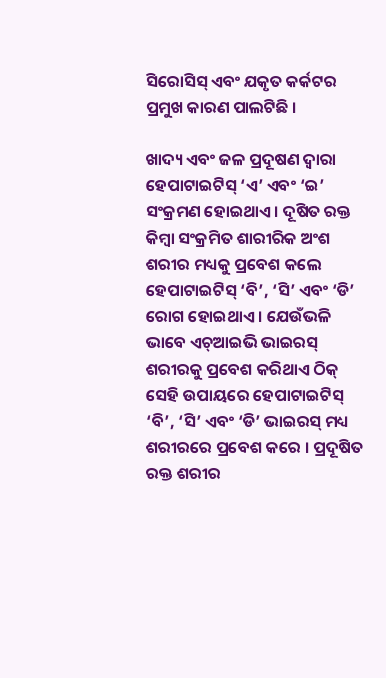ସିରୋସିସ୍ ଏବଂ ଯକୃତ କର୍କଟର ପ୍ରମୁଖ କାରଣ ପାଲଟିଛି ।

ଖାଦ୍ୟ ଏବଂ ଜଳ ପ୍ରଦୂଷଣ ଦ୍ୱାରା ହେପାଟାଇଟିସ୍ ‘ଏ’ ଏବଂ ‘ଇ’ ସଂକ୍ରମଣ ହୋଇଥାଏ । ଦୂଷିତ ରକ୍ତ କିମ୍ବା ସଂକ୍ରମିତ ଶାରୀରିକ ଅଂଶ ଶରୀର ମଧ୍ୟକୁ ପ୍ରବେଶ କଲେ ହେପାଟାଇଟିସ୍ ‘ବି’, ‘ସି’ ଏବଂ ‘ଡି’ ରୋଗ ହୋଇଥାଏ । ଯେଉଁଭଳି ଭାବେ ଏଚ୍ଆଇଭି ଭାଇରସ୍ ଶରୀରକୁ ପ୍ରବେଶ କରିଥାଏ ଠିକ୍ ସେହି ଉପାୟରେ ହେପାଟାଇଟିସ୍ ‘ବି’, ‘ସି’ ଏବଂ ‘ଡି’ ଭାଇରସ୍ ମଧ୍ୟ ଶରୀରରେ ପ୍ରବେଶ କରେ । ପ୍ରଦୂଷିତ ରକ୍ତ ଶରୀର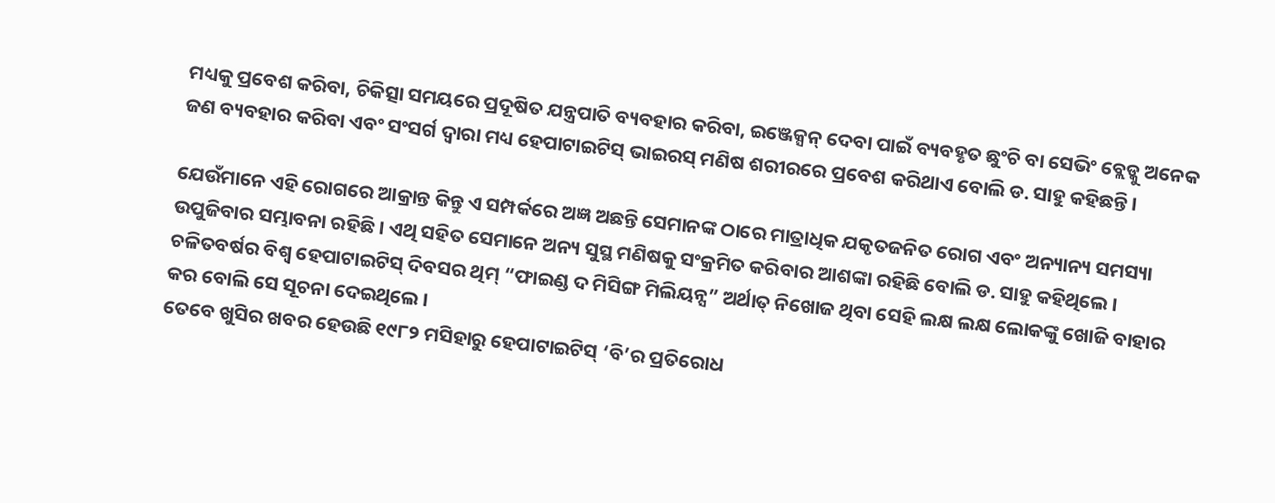ମଧ୍ୟକୁ ପ୍ରବେଶ କରିବା, ଚିକିତ୍ସା ସମୟରେ ପ୍ରଦୂଷିତ ଯନ୍ତ୍ରପାତି ବ୍ୟବହାର କରିବା, ଇଞ୍ଜେକ୍ସନ୍ ଦେବା ପାଇଁ ବ୍ୟବହୃତ ଛୁଂଚି ବା ସେଭିଂ ବ୍ଲେଡ୍କୁ ଅନେକ ଜଣ ବ୍ୟବହାର କରିବା ଏବଂ ସଂସର୍ଗ ଦ୍ୱାରା ମଧ୍ୟ ହେପାଟାଇଟିସ୍ ଭାଇରସ୍ ମଣିଷ ଶରୀରରେ ପ୍ରବେଶ କରିଥାଏ ବୋଲି ଡ. ସାହୁ କହିଛନ୍ତି ।

ଯେଉଁମାନେ ଏହି ରୋଗରେ ଆକ୍ରାନ୍ତ କିନ୍ତୁ ଏ ସମ୍ପର୍କରେ ଅଜ୍ଞ ଅଛନ୍ତି ସେମାନଙ୍କ ଠାରେ ମାତ୍ରାଧିକ ଯକୃତଜନିତ ରୋଗ ଏବଂ ଅନ୍ୟାନ୍ୟ ସମସ୍ୟା ଉପୁଜିବାର ସମ୍ଭାବନା ରହିଛି । ଏଥି ସହିତ ସେମାନେ ଅନ୍ୟ ସୁସ୍ଥ ମଣିଷକୁ ସଂକ୍ରମିତ କରିବାର ଆଶଙ୍କା ରହିଛି ବୋଲି ଡ. ସାହୁ କହିଥିଲେ । ଚଳିତବର୍ଷର ବିଶ୍ୱ ହେପାଟାଇଟିସ୍ ଦିବସର ଥିମ୍ “ଫାଇଣ୍ଡ ଦ ମିସିଙ୍ଗ ମିଲିୟନ୍ସ” ଅର୍ଥାତ୍ ନିଖୋଜ ଥିବା ସେହି ଲକ୍ଷ ଲକ୍ଷ ଲୋକଙ୍କୁ ଖୋଜି ବାହାର କର ବୋଲି ସେ ସୂଚନା ଦେଇଥିଲେ ।
ତେବେ ଖୁସିର ଖବର ହେଉଛି ୧୯୮୨ ମସିହାରୁ ହେପାଟାଇଟିସ୍ ‘ବି’ର ପ୍ରତିରୋଧ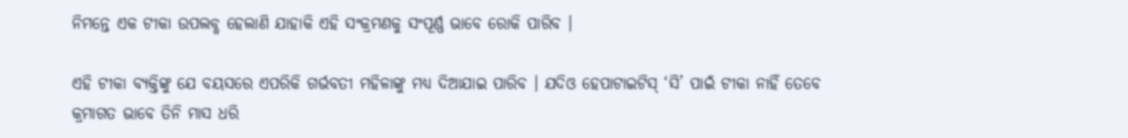ନିମନ୍ତେ ଏକ ଟୀକା ଉପଲବ୍ଧ ହେଲାଣି ଯାହାକି ଏହି ସଂକ୍ରମଣକୁ ସଂପୂର୍ଣ୍ଣ ଭାବେ ରୋକି ପାରିବ ।

ଏହି ଟୀକା ବ୍ୟକ୍ତିଙ୍କୁ ଯେ ବୟସରେ ଏପରିକି ଗର୍ଭବତୀ ମହିଳାଙ୍କୁ ମଧ୍ୟ ଦିଆଯାଇ ପାରିବ । ଯଦିଓ ହେପାଟାଇଟିସ୍ ‘ସି’ ପାଇଁ ଟୀକା ନାହିଁ ତେବେ କ୍ରମାଗତ ଭାବେ ତିନି ମାସ ଧରି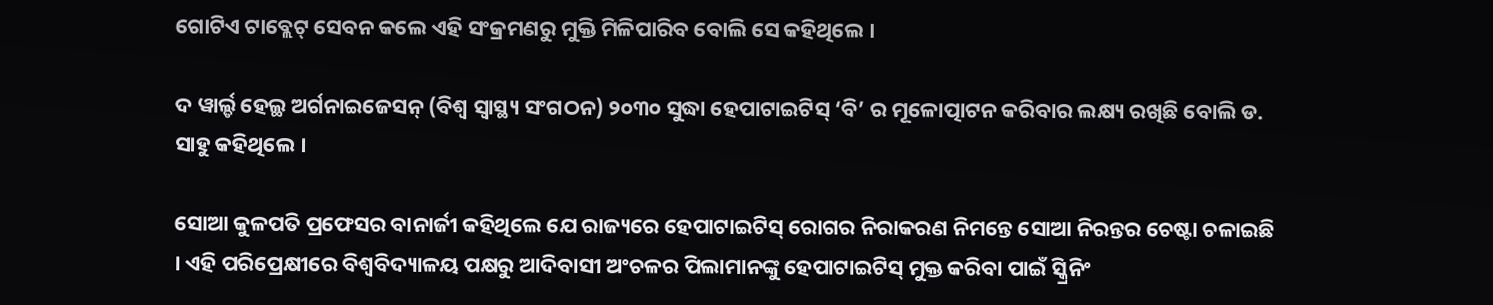ଗୋଟିଏ ଟାବ୍ଲେଟ୍ ସେବନ କଲେ ଏହି ସଂକ୍ରମଣରୁ ମୁକ୍ତି ମିଳିପାରିବ ବୋଲି ସେ କହିଥିଲେ ।

ଦ ୱାର୍ଲ୍ଡ ହେଲ୍ଥ ଅର୍ଗନାଇଜେସନ୍ (ବିଶ୍ୱ ସ୍ୱାସ୍ଥ୍ୟ ସଂଗଠନ) ୨୦୩୦ ସୁଦ୍ଧା ହେପାଟାଇଟିସ୍ ‘ବି’ ର ମୂଳୋତ୍ପାଟନ କରିବାର ଲକ୍ଷ୍ୟ ରଖିଛି ବୋଲି ଡ. ସାହୁ କହିଥିଲେ ।

ସୋଆ କୁଳପତି ପ୍ରଫେସର ବାନାର୍ଜୀ କହିଥିଲେ ଯେ ରାଜ୍ୟରେ ହେପାଟାଇଟିସ୍ ରୋଗର ନିରାକରଣ ନିମନ୍ତେ ସୋଆ ନିରନ୍ତର ଚେଷ୍ଟା ଚଳାଇଛି । ଏହି ପରିପ୍ରେକ୍ଷୀରେ ବିଶ୍ୱବିଦ୍ୟାଳୟ ପକ୍ଷରୁ ଆଦିବାସୀ ଅଂଚଳର ପିଲାମାନଙ୍କୁ ହେପାଟାଇଟିସ୍ ମୁକ୍ତ କରିବା ପାଇଁ ସ୍କ୍ରିନିଂ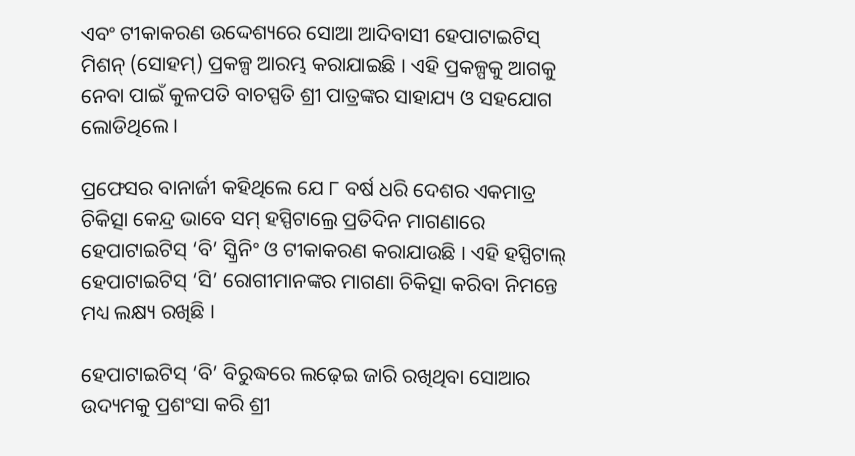ଏବଂ ଟୀକାକରଣ ଉଦ୍ଦେଶ୍ୟରେ ସୋଆ ଆଦିବାସୀ ହେପାଟାଇଟିସ୍ ମିଶନ୍ (ସୋହମ୍) ପ୍ରକଳ୍ପ ଆରମ୍ଭ କରାଯାଇଛି । ଏହି ପ୍ରକଳ୍ପକୁ ଆଗକୁ ନେବା ପାଇଁ କୁଳପତି ବାଚସ୍ପତି ଶ୍ରୀ ପାତ୍ରଙ୍କର ସାହାଯ୍ୟ ଓ ସହଯୋଗ ଲୋଡିଥିଲେ ।

ପ୍ରଫେସର ବାନାର୍ଜୀ କହିଥିଲେ ଯେ ୮ ବର୍ଷ ଧରି ଦେଶର ଏକମାତ୍ର ଚିକିତ୍ସା କେନ୍ଦ୍ର ଭାବେ ସମ୍ ହସ୍ପିଟାଲ୍ରେ ପ୍ରତିଦିନ ମାଗଣାରେ ହେପାଟାଇଟିସ୍ ‘ବି’ ସ୍କ୍ରିନିଂ ଓ ଟୀକାକରଣ କରାଯାଉଛି । ଏହି ହସ୍ପିଟାଲ୍ ହେପାଟାଇଟିସ୍ ‘ସି’ ରୋଗୀମାନଙ୍କର ମାଗଣା ଚିକିତ୍ସା କରିବା ନିମନ୍ତେ ମଧ୍ୟ ଲକ୍ଷ୍ୟ ରଖିଛି ।

ହେପାଟାଇଟିସ୍ ‘ବି’ ବିରୁଦ୍ଧରେ ଲଢ଼େଇ ଜାରି ରଖିଥିବା ସୋଆର ଉଦ୍ୟମକୁ ପ୍ରଶଂସା କରି ଶ୍ରୀ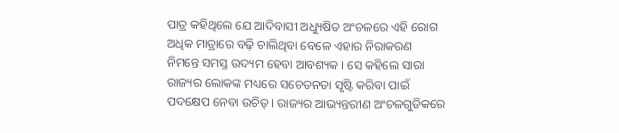ପାତ୍ର କହିଥିଲେ ଯେ ଆଦିବାସୀ ଅଧ୍ୟୁଷିତ ଅଂଚଳରେ ଏହି ରୋଗ ଅଧିକ ମାତ୍ରାରେ ବଢ଼ି ଚାଲିଥିବା ବେଳେ ଏହାର ନିରାକରଣ ନିମନ୍ତେ ସମସ୍ତ ଉଦ୍ୟମ ହେବା ଆବଶ୍ୟକ । ସେ କହିଲେ ସାରା ରାଜ୍ୟର ଲୋକଙ୍କ ମଧ୍ୟରେ ସଚେତନତା ସୃଷ୍ଟି କରିବା ପାଇଁ ପଦକ୍ଷେପ ନେବା ଉଚିତ୍ । ରାଜ୍ୟର ଆଭ୍ୟନ୍ତରୀଣ ଅଂଚଳଗୁଡିକରେ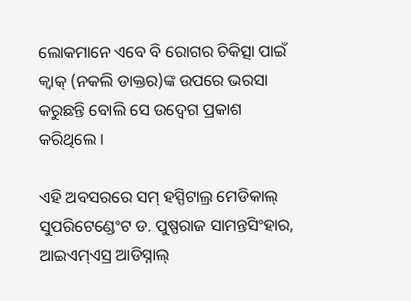ଲୋକମାନେ ଏବେ ବି ରୋଗର ଚିକିତ୍ସା ପାଇଁ କ୍ୱାକ୍ (ନକଲି ଡାକ୍ତର)ଙ୍କ ଉପରେ ଭରସା କରୁଛନ୍ତି ବୋଲି ସେ ଉଦ୍ବେଗ ପ୍ରକାଶ କରିଥିଲେ ।

ଏହି ଅବସରରେ ସମ୍ ହସ୍ପିଟାଲ୍ର ମେଡିକାଲ୍ ସୁପରିଟେଣ୍ଡେଂଟ ଡ. ପୁଷ୍ପରାଜ ସାମନ୍ତସିଂହାର, ଆଇଏମ୍ଏସ୍ର ଆଡିସ୍ନାଲ୍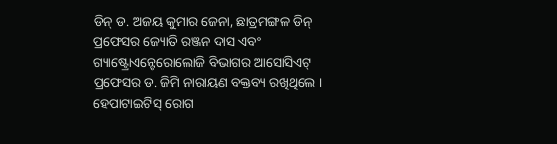ଡିନ୍ ଡ. ଅଜୟ କୁମାର ଜେନା, ଛାତ୍ରମଙ୍ଗଳ ଡିନ୍ ପ୍ରଫେସର ଜ୍ୟୋତି ରଞ୍ଜନ ଦାସ ଏବଂ ଗ୍ୟାଷ୍ଟ୍ରୋଏନ୍ଟେରୋଲୋଜି ବିଭାଗର ଆସୋସିଏଟ୍ ପ୍ରଫେସର ଡ. ଜିମି ନାରାୟଣ ବକ୍ତବ୍ୟ ରଖିଥିଲେ । ହେପାଟାଇଟିସ୍ ରୋଗ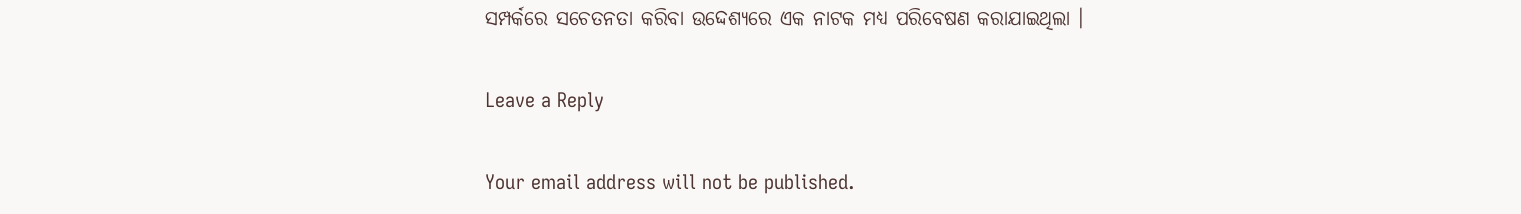ସମ୍ପର୍କରେ ସଚେତନତା କରିବା ଉଦ୍ଦେଶ୍ୟରେ ଏକ ନାଟକ ମଧ୍ୟ ପରିବେଷଣ କରାଯାଇଥିଲା ।

Leave a Reply

Your email address will not be published.